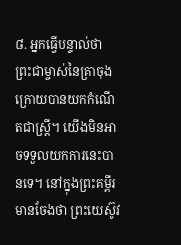៨. អ្នកធ្វើបន្ទាល់ថា ព្រះជាម្ចាស់នៃគ្រាចុងក្រោយបានយកកំណើតជាស្ត្រី។ យើងមិនអាចទទួលយកការនេះបានទេ។ នៅក្នុងព្រះគម្ពីរមានចែងថា ព្រះយេស៊ូវ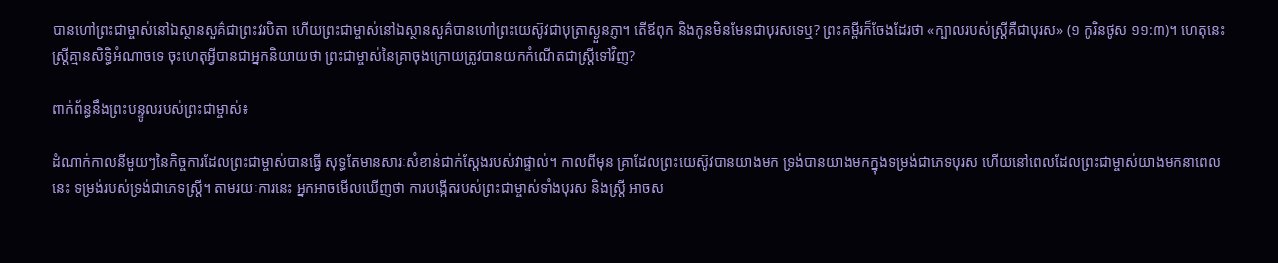បានហៅព្រះជាម្ចាស់នៅឯស្ថានសួគ៌ជាព្រះវរបិតា ហើយព្រះជាម្ចាស់នៅឯស្ថានសួគ៌បានហៅព្រះយេស៊ូវជាបុត្រាស្ងួនភ្ញា។ តើឪពុក និងកូនមិនមែនជាបុរសទេឬ? ព្រះគម្ពីរក៏ចែងដែរថា «ក្បាលរបស់ស្ត្រីគឺជាបុរស» (១ កូរិនថូស ១១:៣)។ ហេតុនេះ ស្ត្រីគ្មានសិទ្ធិអំណាចទេ ចុះហេតុអ្វីបានជាអ្នកនិយាយថា ព្រះជាម្ចាស់នៃគ្រាចុងក្រោយត្រូវបានយកកំណើតជាស្ត្រីទៅវិញ?

ពាក់ព័ន្ធនឹងព្រះបន្ទូលរបស់ព្រះជាម្ចាស់៖

ដំណាក់កាលនីមួយៗនៃកិច្ចការដែលព្រះជាម្ចាស់បានធ្វើ សុទ្ធតែមានសារៈសំខាន់ជាក់ស្ដែងរបស់វាផ្ទាល់។ កាលពីមុន គ្រាដែលព្រះយេស៊ូវបានយាងមក ទ្រង់បានយាងមកក្នុងទម្រង់ជាភេទបុរស ហើយនៅពេលដែលព្រះជាម្ចាស់យាងមកនាពេលនេះ ទម្រង់របស់ទ្រង់ជាភេទស្ត្រី។ តាមរយៈការនេះ អ្នកអាចមើលឃើញថា ការបង្កើតរបស់ព្រះជាម្ចាស់ទាំងបុរស និងស្ត្រី អាចស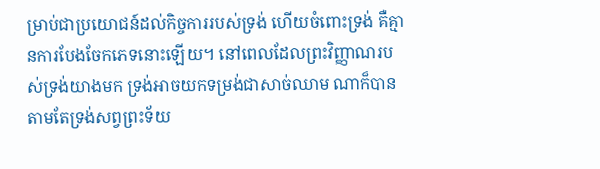ម្រាប់ជាប្រយោជន៍ដល់កិច្ចការរបស់ទ្រង់ ហើយចំពោះទ្រង់ គឺគ្មានការបែងចែកភេទនោះឡើយ។ នៅពេលដែលព្រះវិញ្ញាណរបស់ទ្រង់យាងមក ទ្រង់អាចយកទម្រង់ជាសាច់ឈាម ណាក៏បានតាមតែទ្រង់សព្វព្រះទ័យ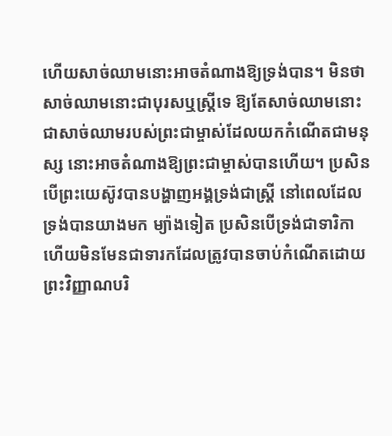ហើយសាច់ឈាមនោះអាចតំណាងឱ្យទ្រង់បាន។ មិនថាសាច់ឈាមនោះជាបុរសឬស្ត្រីទេ ឱ្យតែសាច់ឈាមនោះជាសាច់ឈាមរបស់ព្រះជាម្ចាស់ដែលយកកំណើតជាមនុស្ស នោះអាចតំណាងឱ្យព្រះជាម្ចាស់បានហើយ។ ប្រសិនបើព្រះយេស៊ូវបានបង្ហាញអង្គទ្រង់ជាស្ត្រី នៅពេលដែលទ្រង់បានយាងមក ម្យ៉ាងទៀត ប្រសិនបើទ្រង់ជាទារិកា ហើយមិនមែនជាទារកដែលត្រូវបានចាប់កំណើតដោយព្រះវិញ្ញាណបរិ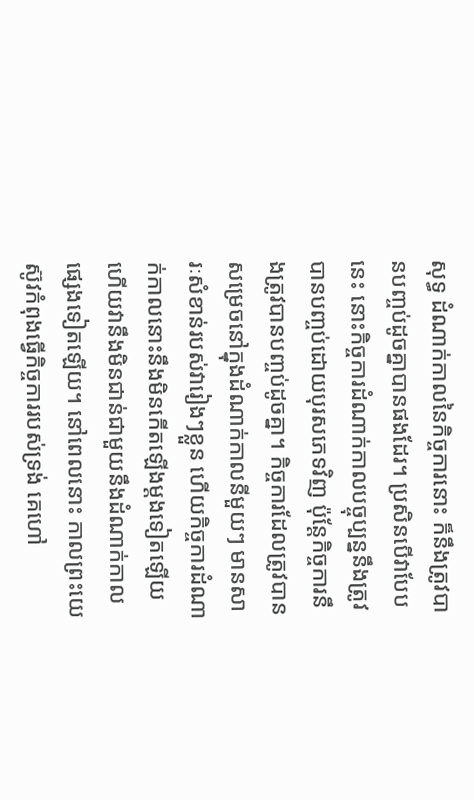សុទ្ធ ដំណាក់កាលនៃកិច្ចការនោះ ក៏នឹងត្រូវបានបញ្ចប់ដូចគ្នាបានផងដែរ។ ប្រសិនបើវាបែបនេះ នោះកិច្ចការដំណាក់កាលបច្ចុប្បន្ននឹងត្រូវបានបញ្ចប់ដោយបុរសភេទវិញ ប៉ុន្តែកិច្ចការនឹងត្រូវបានបញ្ចប់ដូចគ្នា។ កិច្ចការដែលត្រូវបានសម្រេចនៅក្នុងដំណាក់កាលនីមួយៗ មានសារៈសំខាន់របស់វារៀងៗខ្លួន ហើយកិច្ចការដំណាក់កាលនោះនឹងមិនកើតឡើងម្ដងទៀតឡើយ ហើយវានឹងមិនជាន់ជាមួយនឹងដំណាក់កាលផ្សេងទៀតឡើយ។ នៅពេលនោះ កាលព្រះយេស៊ូវកំពុងធ្វើកិច្ចការរបស់ទ្រង់ គេហៅ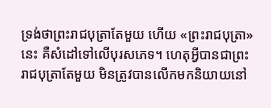ទ្រង់ថាព្រះរាជបុត្រាតែមួយ ហើយ «ព្រះរាជបុត្រា» នេះ គឺសំដៅទៅលើបុរសភេទ។ ហេតុអ្វីបានជាព្រះរាជបុត្រាតែមួយ មិនត្រូវបានលើកមកនិយាយនៅ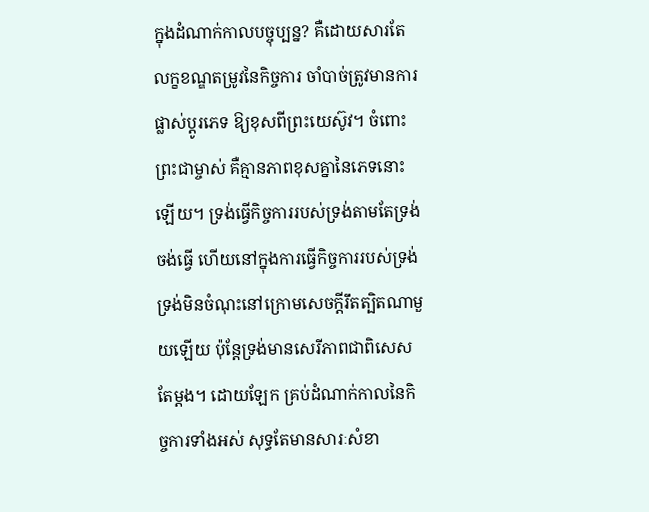ក្នុងដំណាក់កាលបច្ចុប្បន្ន? គឺដោយសារតែលក្ខខណ្ឌតម្រូវនៃកិច្ចការ ចាំបាច់ត្រូវមានការផ្លាស់ប្ដូរភេទ ឱ្យខុសពីព្រះយេស៊ូវ។ ចំពោះព្រះជាម្ចាស់ គឺគ្មានភាពខុសគ្នានៃភេទនោះឡើយ។ ទ្រង់ធ្វើកិច្ចការរបស់ទ្រង់តាមតែទ្រង់ចង់ធ្វើ ហើយនៅក្នុងការធ្វើកិច្ចការរបស់ទ្រង់ ទ្រង់មិនចំណុះនៅក្រោមសេចក្តីរឹតត្បិតណាមួយឡើយ ប៉ុន្តែទ្រង់មានសេរីភាពជាពិសេសតែម្ដង។ ដោយឡែក គ្រប់ដំណាក់កាលនៃកិច្ចការទាំងអស់ សុទ្ធតែមានសារៈសំខា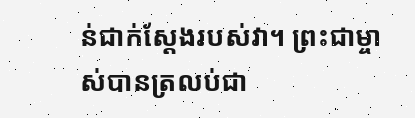ន់ជាក់ស្ដែងរបស់វា។ ព្រះជាម្ចាស់បានត្រលប់ជា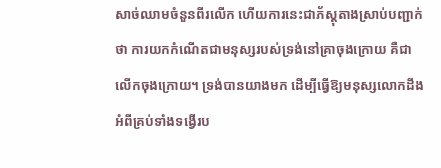សាច់ឈាមចំនួនពីរលើក ហើយការនេះជាភ័ស្តុតាងស្រាប់បញ្ជាក់ថា ការយកកំណើតជាមនុស្សរបស់ទ្រង់នៅគ្រាចុងក្រោយ គឺជាលើកចុងក្រោយ។ ទ្រង់បានយាងមក ដើម្បីធ្វើឱ្យមនុស្សលោកដឹងអំពីគ្រប់ទាំងទង្វើរប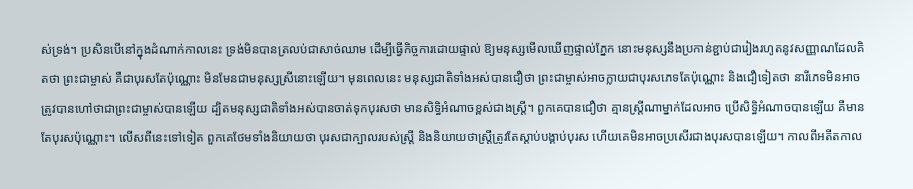ស់ទ្រង់។ ប្រសិនបើនៅក្នុងដំណាក់កាលនេះ ទ្រង់មិនបានត្រលប់ជាសាច់ឈាម ដើម្បីធ្វើកិច្ចការដោយផ្ទាល់ ឱ្យមនុស្សមើលឃើញផ្ទាល់ភ្នែក នោះមនុស្សនឹងប្រកាន់ខ្ជាប់ជារៀងរហូតនូវសញ្ញាណដែលគិតថា ព្រះជាម្ចាស់ គឺជាបុរសតែប៉ុណ្ណោះ មិនមែនជាមនុស្សស្រីនោះឡើយ។ មុនពេលនេះ មនុស្សជាតិទាំងអស់បានជឿថា ព្រះជាម្ចាស់អាចក្លាយជាបុរសភេទតែប៉ុណ្ណោះ និងជឿទៀតថា នារីភេទមិនអាចត្រូវបានហៅថាជាព្រះជាម្ចាស់បានឡើយ ដ្បិតមនុស្សជាតិទាំងអស់បានចាត់ទុកបុរសថា មានសិទ្ធិអំណាចខ្ពស់ជាងស្ត្រី។ ពួកគេបានជឿថា គ្មានស្ត្រីណាម្នាក់ដែលអាច ប្រើសិទ្ធិអំណាចបានឡើយ គឺមានតែបុរសប៉ុណ្ណោះ។ លើសពីនេះទៅទៀត ពួកគេថែមទាំងនិយាយថា បុរសជាក្បាលរបស់ស្ត្រី និងនិយាយថាស្ត្រីត្រូវតែស្ដាប់បង្គាប់បុរស ហើយគេមិនអាចប្រសើរជាងបុរសបានឡើយ។ កាលពីអតីតកាល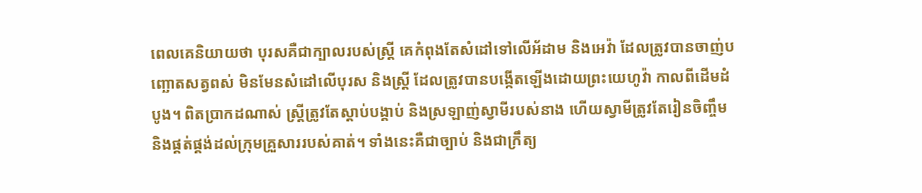ពេលគេនិយាយថា បុរសគឺជាក្បាលរបស់ស្ត្រី គេកំពុងតែសំដៅទៅលើអ័ដាម និងអេវ៉ា ដែលត្រូវបានចាញ់បញ្ឆោតសត្វពស់ មិនមែនសំដៅលើបុរស និងស្ត្រី ដែលត្រូវបានបង្កើតឡើងដោយព្រះយេហូវ៉ា កាលពីដើមដំបូង។ ពិតប្រាកដណាស់ ស្ត្រីត្រូវតែស្ដាប់បង្គាប់ និងស្រឡាញ់ស្វាមីរបស់នាង ហើយស្វាមីត្រូវតែរៀនចិញ្ចឹម និងផ្គត់ផ្គង់ដល់ក្រុមគ្រួសាររបស់គាត់។ ទាំងនេះគឺជាច្បាប់ និងជាក្រឹត្យ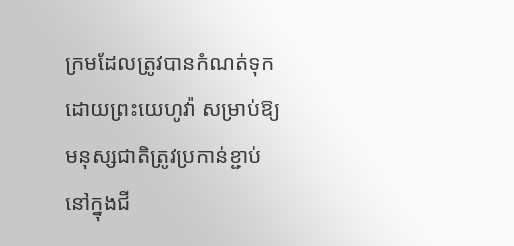ក្រមដែលត្រូវបានកំណត់ទុកដោយព្រះយេហូវ៉ា សម្រាប់ឱ្យមនុស្សជាតិត្រូវប្រកាន់ខ្ជាប់នៅក្នុងជី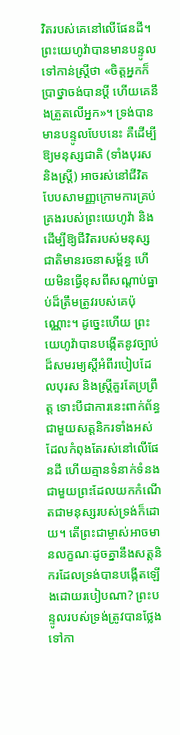វិតរបស់គេនៅលើផែនដី។ ព្រះយេហូវ៉ាបានមានបន្ទូលទៅកាន់ស្ត្រីថា «ចិត្តអ្នកក៏ប្រាថ្នាចង់បានប្ដី ហើយគេនឹងត្រួតលើអ្នក»។ ទ្រង់បានមានបន្ទូលបែបនេះ គឺដើម្បីឱ្យមនុស្សជាតិ (ទាំងបុរស និងស្ត្រី) អាចរស់នៅជីវិតបែបសាមញ្ញក្រោមការគ្រប់គ្រងរបស់ព្រះយេហូវ៉ា និងដើម្បីឱ្យជីវិតរបស់មនុស្សជាតិមានរចនាសម្ព័ន្ធ ហើយមិនធ្វើខុសពីសណ្ដាប់ធ្នាប់ដ៏ត្រឹមត្រូវរបស់គេប៉ុណ្ណោះ។ ដូច្នេះហើយ ព្រះយេហូវ៉ាបានបង្កើតនូវច្បាប់ដ៏សមរម្យស្ដីអំពីរបៀបដែលបុរស និងស្ត្រីគួរតែប្រព្រឹត្ត ទោះបីជាការនេះពាក់ព័ន្ធជាមួយសត្តនិករទាំងអស់ដែលកំពុងតែរស់នៅលើផែនដី ហើយគ្មានទំនាក់ទំនងជាមួយព្រះដែលយកកំណើតជាមនុស្សរបស់ទ្រង់ក៏ដោយ។ តើព្រះជាម្ចាស់អាចមានលក្ខណៈដូចគ្នានឹងសត្តនិករដែលទ្រង់បានបង្កើតឡើងដោយរបៀបណា? ព្រះបន្ទូលរបស់ទ្រង់ត្រូវបានថ្លែងទៅកា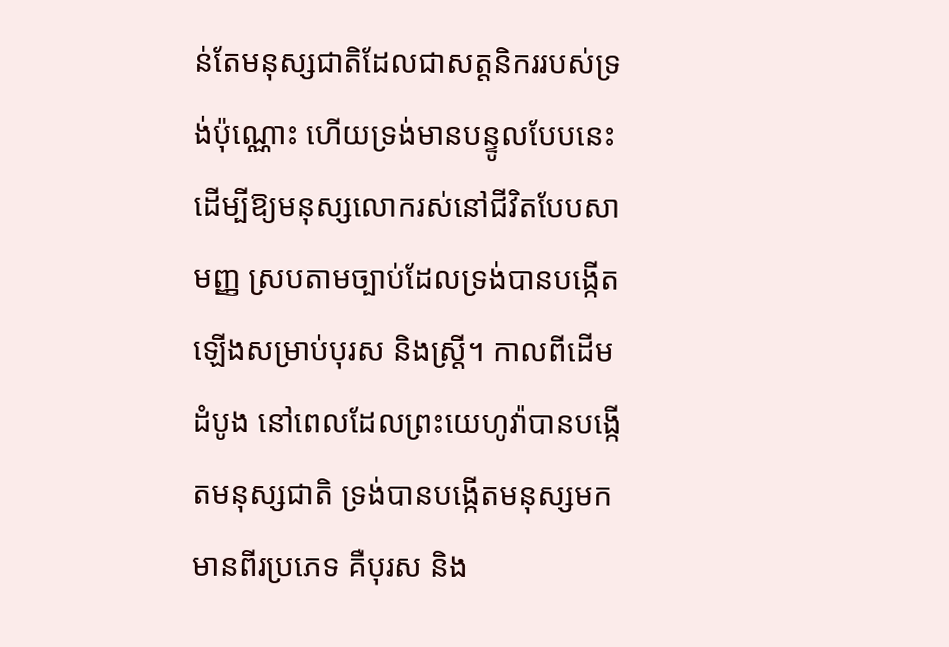ន់តែមនុស្សជាតិដែលជាសត្តនិកររបស់ទ្រង់ប៉ុណ្ណោះ ហើយទ្រង់មានបន្ទូលបែបនេះ ដើម្បីឱ្យមនុស្សលោករស់នៅជីវិតបែបសាមញ្ញ ស្របតាមច្បាប់ដែលទ្រង់បានបង្កើតឡើងសម្រាប់បុរស និងស្ត្រី។ កាលពីដើមដំបូង នៅពេលដែលព្រះយេហូវ៉ាបានបង្កើតមនុស្សជាតិ ទ្រង់បានបង្កើតមនុស្សមកមានពីរប្រភេទ គឺបុរស និង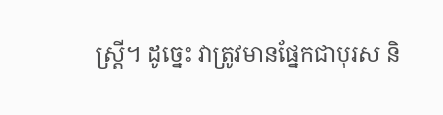ស្ត្រី។ ដូច្នេះ វាត្រូវមានផ្នែកជាបុរស និ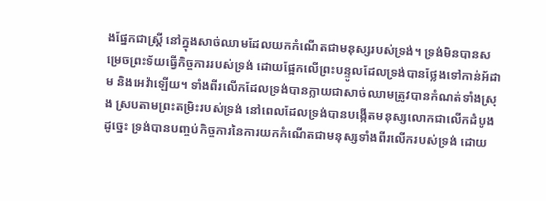ងផ្នែកជាស្ត្រី នៅក្នុងសាច់ឈាមដែលយកកំណើតជាមនុស្សរបស់ទ្រង់។ ទ្រង់មិនបានសម្រេចព្រះទ័យធ្វើកិច្ចការរបស់ទ្រង់ ដោយផ្អែកលើព្រះបន្ទូលដែលទ្រង់បានថ្លែងទៅកាន់អ័ដាម និងអេវ៉ាឡើយ។ ទាំងពីរលើកដែលទ្រង់បានក្លាយជាសាច់ឈាមត្រូវបានកំណត់ទាំងស្រុង ស្របតាមព្រះតម្រិះរបស់ទ្រង់ នៅពេលដែលទ្រង់បានបង្កើតមនុស្សលោកជាលើកដំបូង ដូច្នេះ ទ្រង់បានបញ្ចប់កិច្ចការនៃការយកកំណើតជាមនុស្សទាំងពីរលើករបស់ទ្រង់ ដោយ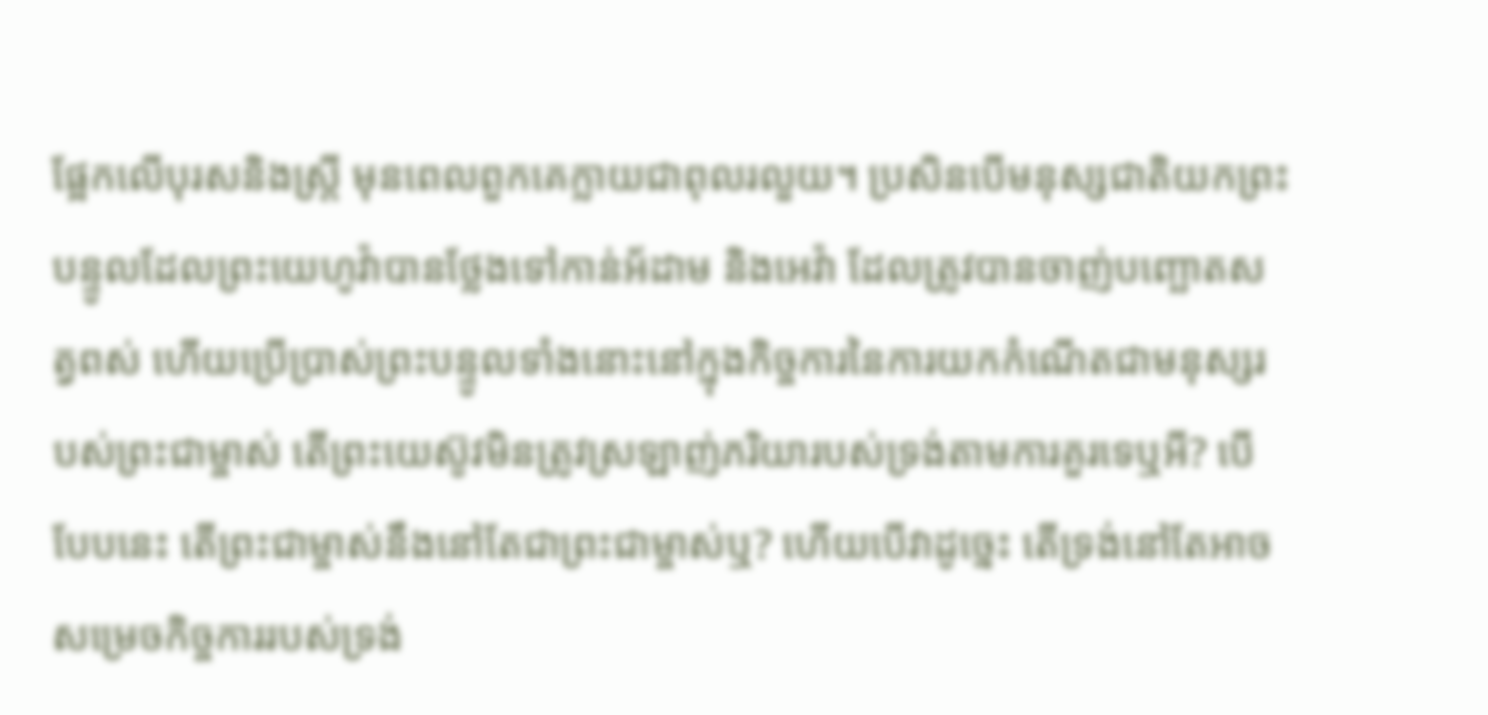ផ្អែកលើបុរសនិងស្ត្រី មុនពេលពួកគេក្លាយជាពុលរលួយ។ ប្រសិនបើមនុស្សជាតិយកព្រះបន្ទូលដែលព្រះយេហូវ៉ាបានថ្លែងទៅកាន់អ័ដាម និងអេវ៉ា ដែលត្រូវបានចាញ់បញ្ឆោតសត្វពស់ ហើយប្រើប្រាស់ព្រះបន្ទូលទាំងនោះនៅក្នុងកិច្ចការនៃការយកកំណើតជាមនុស្សរបស់ព្រះជាម្ចាស់ តើព្រះយេស៊ូវមិនត្រូវស្រឡាញ់ភរិយារបស់ទ្រង់តាមការគួរទេឬអី? បើបែបនេះ តើព្រះជាម្ចាស់នឹងនៅតែជាព្រះជាម្ចាស់ឬ? ហើយបើវាដូច្នេះ តើទ្រង់នៅតែអាចសម្រេចកិច្ចការរបស់ទ្រង់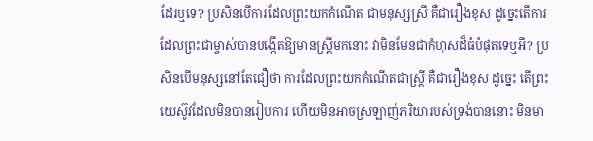ដែរឬទេ? ប្រសិនបើការដែលព្រះយកកំណើត ជាមនុស្សស្រី គឺជារឿងខុស ដូច្នេះតើការដែលព្រះជាម្ចាស់បានបង្កើតឱ្យមានស្ត្រីមកនោះ វាមិនមែនជាកំហុសដ៏ធំបំផុតទេឬអី? ប្រសិនបើមនុស្សនៅតែជឿថា ការដែលព្រះយកកំណើតជាស្ត្រី គឺជារឿងខុស ដូច្នេះ តើព្រះយេស៊ូវដែលមិនបានរៀបការ ហើយមិនអាចស្រឡាញ់ភរិយារបស់ទ្រង់បាននោះ មិនមា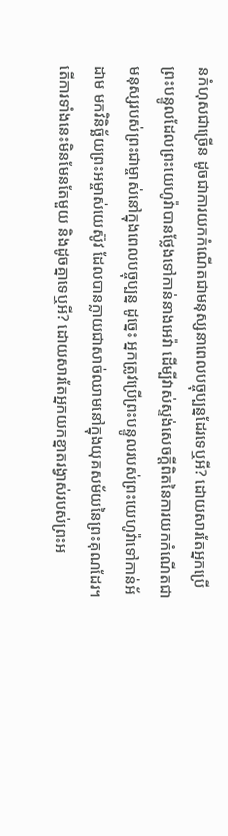នកំហុសជាច្រើន ដូចជាការយកកំណើតជាមនុស្សនាពេលបច្ចុប្បន្នដែរទេឬអី? ដោយសារតែអ្នកប្រើព្រះបន្ទូលដែលព្រះយេហូវ៉ាបានថ្លែងទៅកាន់នាងអេវ៉ា ដើម្បីវាស់ស្ទង់សេចក្តីពិតនៃការយកកំណើតជាមនុស្សរបស់ព្រះជាម្ចាស់នៅក្នុងពេលបច្ចុប្បន្ន ដូច្នេះ អ្នកត្រូវប្រើព្រះបន្ទូលរបស់ព្រះយេហូវ៉ាទៅកាន់អ័ដាម មកវិនិច្ឆ័យព្រះអម្ចាស់យេស៊ូវ ដែលបានក្លាយជាសាច់ឈាមនៅក្នុងយុគសម័យនៃព្រះគុណដែរ។ តើការទាំងនេះមិនមែនតែមួយ និងដូចគ្នាទេឬអី? ដោយសារតែអ្នកយកខ្នាតរង្វាស់របស់ព្រះអ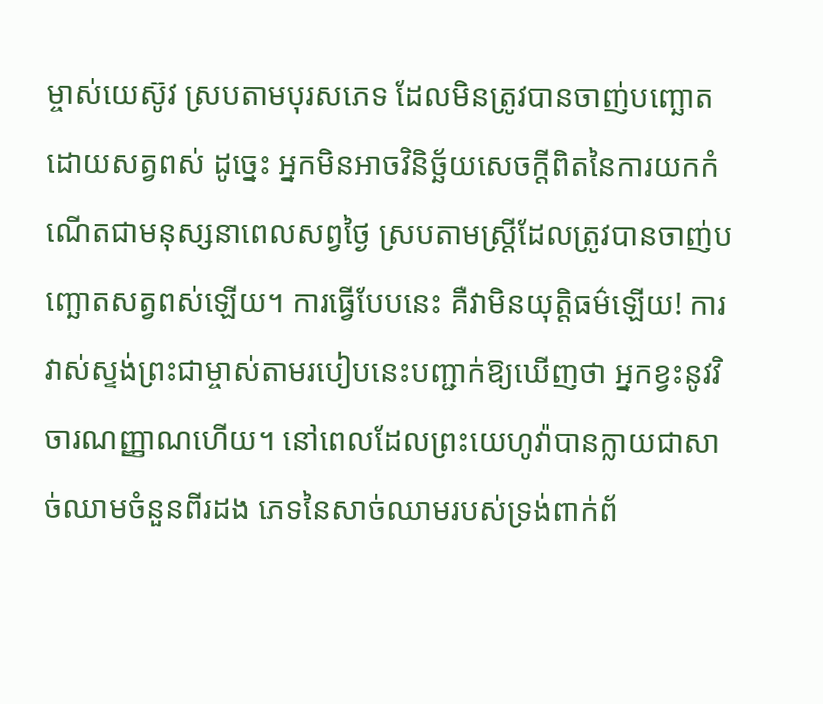ម្ចាស់យេស៊ូវ ស្របតាមបុរសភេទ ដែលមិនត្រូវបានចាញ់បញ្ឆោតដោយសត្វពស់ ដូច្នេះ អ្នកមិនអាចវិនិច្ឆ័យសេចក្តីពិតនៃការយកកំណើតជាមនុស្សនាពេលសព្វថ្ងៃ ស្របតាមស្ត្រីដែលត្រូវបានចាញ់បញ្ឆោតសត្វពស់ឡើយ។ ការធ្វើបែបនេះ គឺវាមិនយុត្តិធម៌ឡើយ! ការវាស់ស្ទង់ព្រះជាម្ចាស់តាមរបៀបនេះបញ្ជាក់ឱ្យឃើញថា អ្នកខ្វះនូវវិចារណញ្ញាណហើយ។ នៅពេលដែលព្រះយេហូវ៉ាបានក្លាយជាសាច់ឈាមចំនួនពីរដង ភេទនៃសាច់ឈាមរបស់ទ្រង់ពាក់ព័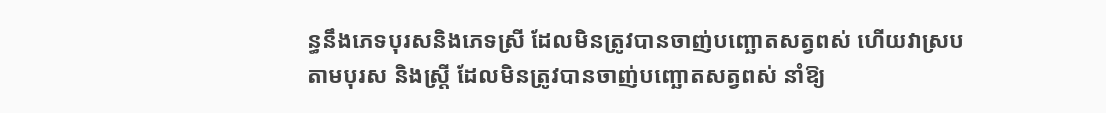ន្ធនឹងភេទបុរសនិងភេទស្រី ដែលមិនត្រូវបានចាញ់បញ្ឆោតសត្វពស់ ហើយវាស្របតាមបុរស និងស្ត្រី ដែលមិនត្រូវបានចាញ់បញ្ឆោតសត្វពស់ នាំឱ្យ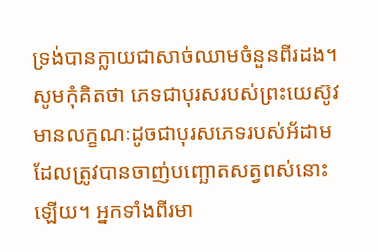ទ្រង់បានក្លាយជាសាច់ឈាមចំនួនពីរដង។ សូមកុំគិតថា ភេទជាបុរសរបស់ព្រះយេស៊ូវ មានលក្ខណៈដូចជាបុរសភេទរបស់អ័ដាម ដែលត្រូវបានចាញ់បញ្ឆោតសត្វពស់នោះឡើយ។ អ្នកទាំងពីរមា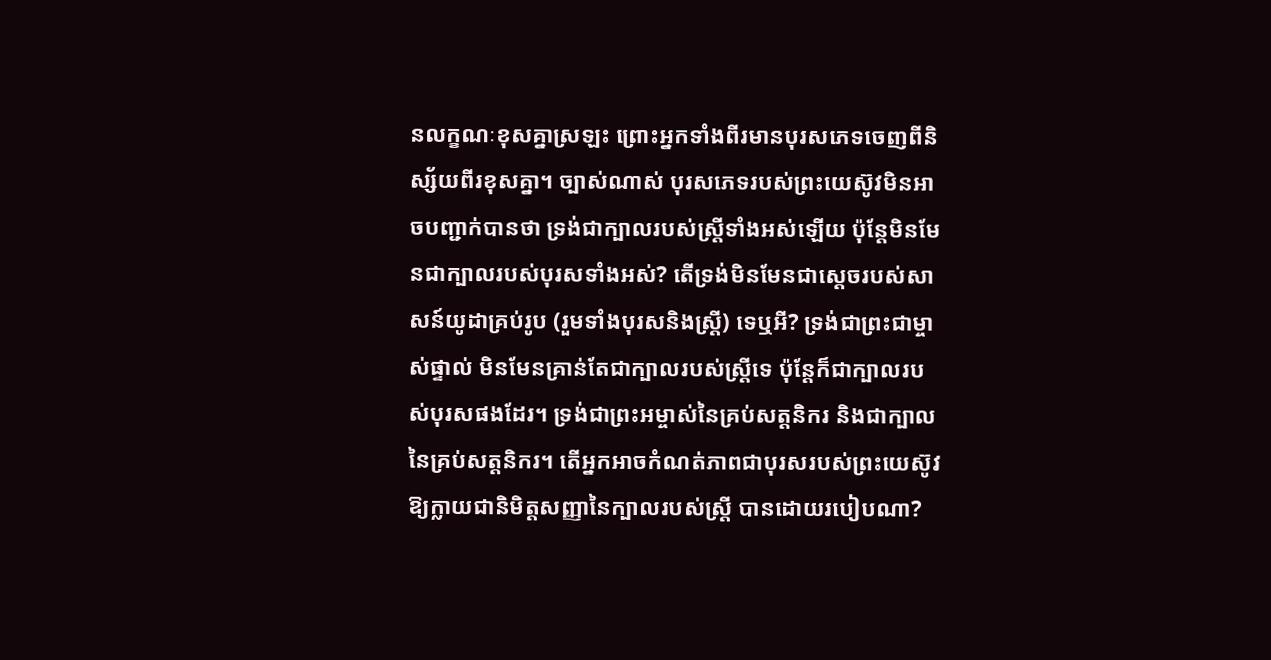នលក្ខណៈខុសគ្នាស្រឡះ ព្រោះអ្នកទាំងពីរមានបុរសភេទចេញពីនិស្ស័យពីរខុសគ្នា។ ច្បាស់ណាស់ បុរសភេទរបស់ព្រះយេស៊ូវមិនអាចបញ្ជាក់បានថា ទ្រង់ជាក្បាលរបស់ស្ត្រីទាំងអស់ឡើយ ប៉ុន្តែមិនមែនជាក្បាលរបស់បុរសទាំងអស់? តើទ្រង់មិនមែនជាស្ដេចរបស់សាសន៍យូដាគ្រប់រូប (រួមទាំងបុរសនិងស្ត្រី) ទេឬអី? ទ្រង់ជាព្រះជាម្ចាស់ផ្ទាល់ មិនមែនគ្រាន់តែជាក្បាលរបស់ស្ត្រីទេ ប៉ុន្តែក៏ជាក្បាលរបស់បុរសផងដែរ។ ទ្រង់ជាព្រះអម្ចាស់នៃគ្រប់សត្តនិករ និងជាក្បាលនៃគ្រប់សត្តនិករ។ តើអ្នកអាចកំណត់ភាពជាបុរសរបស់ព្រះយេស៊ូវ ឱ្យក្លាយជានិមិត្តសញ្ញានៃក្បាលរបស់ស្ត្រី បានដោយរបៀបណា?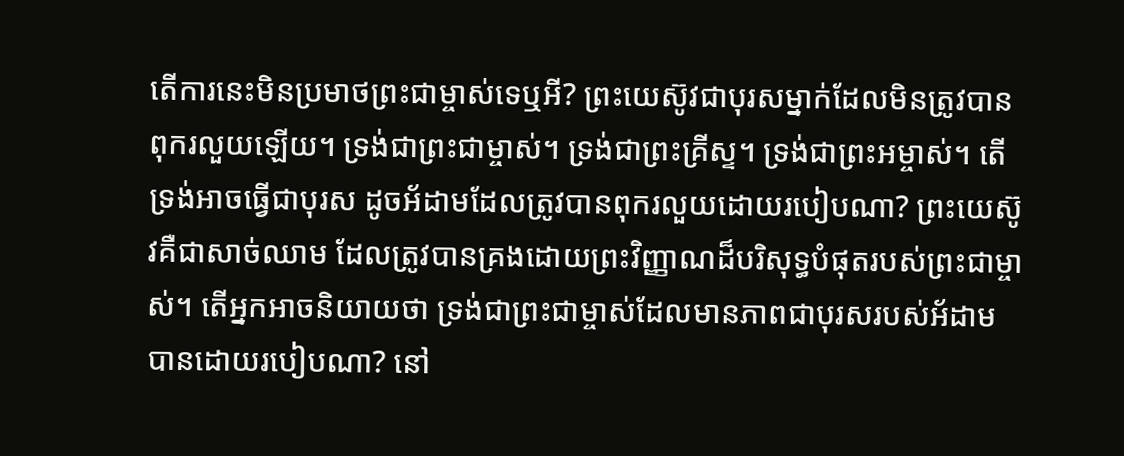តើការនេះមិនប្រមាថព្រះជាម្ចាស់ទេឬអី? ព្រះយេស៊ូវជាបុរសម្នាក់ដែលមិនត្រូវបានពុករលួយឡើយ។ ទ្រង់ជាព្រះជាម្ចាស់។ ទ្រង់ជាព្រះគ្រីស្ទ។ ទ្រង់ជាព្រះអម្ចាស់។ តើទ្រង់អាចធ្វើជាបុរស ដូចអ័ដាមដែលត្រូវបានពុករលួយដោយរបៀបណា? ព្រះយេស៊ូវគឺជាសាច់ឈាម ដែលត្រូវបានគ្រងដោយព្រះវិញ្ញាណដ៏បរិសុទ្ធបំផុតរបស់ព្រះជាម្ចាស់។ តើអ្នកអាចនិយាយថា ទ្រង់ជាព្រះជាម្ចាស់ដែលមានភាពជាបុរសរបស់អ័ដាមបានដោយរបៀបណា? នៅ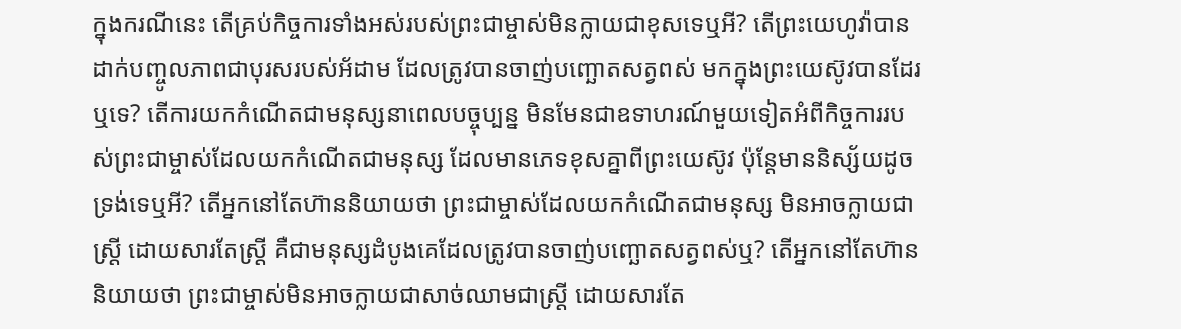ក្នុងករណីនេះ តើគ្រប់កិច្ចការទាំងអស់របស់ព្រះជាម្ចាស់មិនក្លាយជាខុសទេឬអី? តើព្រះយេហូវ៉ាបានដាក់បញ្ចូលភាពជាបុរសរបស់អ័ដាម ដែលត្រូវបានចាញ់បញ្ឆោតសត្វពស់ មកក្នុងព្រះយេស៊ូវបានដែរឬទេ? តើការយកកំណើតជាមនុស្សនាពេលបច្ចុប្បន្ន មិនមែនជាឧទាហរណ៍មួយទៀតអំពីកិច្ចការរបស់ព្រះជាម្ចាស់ដែលយកកំណើតជាមនុស្ស ដែលមានភេទខុសគ្នាពីព្រះយេស៊ូវ ប៉ុន្តែមាននិស្ស័យដូចទ្រង់ទេឬអី? តើអ្នកនៅតែហ៊ាននិយាយថា ព្រះជាម្ចាស់ដែលយកកំណើតជាមនុស្ស មិនអាចក្លាយជាស្ត្រី ដោយសារតែស្ត្រី គឺជាមនុស្សដំបូងគេដែលត្រូវបានចាញ់បញ្ឆោតសត្វពស់ឬ? តើអ្នកនៅតែហ៊ាននិយាយថា ព្រះជាម្ចាស់មិនអាចក្លាយជាសាច់ឈាមជាស្ត្រី ដោយសារតែ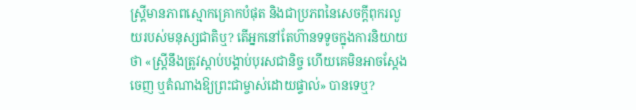ស្ត្រីមានភាពស្មោកគ្រោកបំផុត និងជាប្រភពនៃសេចក្តីពុករលួយរបស់មនុស្សជាតិឬ? តើអ្នកនៅតែហ៊ានទទូចក្នុងការនិយាយថា «ស្ត្រីនឹងត្រូវស្ដាប់បង្គាប់បុរសជានិច្ច ហើយគេមិនអាចស្ដែងចេញ ឬតំណាងឱ្យព្រះជាម្ចាស់ដោយផ្ទាល់» បានទេឬ?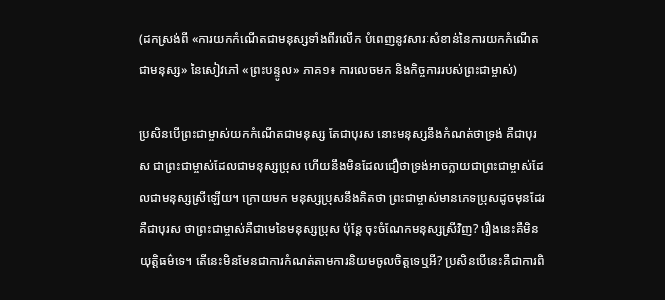(ដកស្រង់ពី «ការយកកំណើតជាមនុស្សទាំងពីរលើក បំពេញនូវសារៈសំខាន់នៃការយកកំណើតជាមនុស្ស» នៃសៀវភៅ «ព្រះបន្ទូល» ភាគ១៖ ការលេចមក និងកិច្ចការរបស់ព្រះជាម្ចាស់)

ប្រសិនបើព្រះជាម្ចាស់យកកំណើតជាមនុស្ស តែជាបុរស នោះមនុស្សនឹងកំណត់ថាទ្រង់ គឺជាបុរស ជាព្រះជាម្ចាស់ដែលជាមនុស្សប្រុស ហើយនឹងមិនដែលជឿថាទ្រង់អាចក្លាយជាព្រះជាម្ចាស់ដែលជាមនុស្សស្រីឡើយ។ ក្រោយមក មនុស្សប្រុសនឹងគិតថា ព្រះជាម្ចាស់មានភេទប្រុសដូចមុនដែរ គឺជាបុរស ថាព្រះជាម្ចាស់គឺជាមេនៃមនុស្សប្រុស ប៉ុន្តែ ចុះចំណែកមនុស្សស្រីវិញ? រឿងនេះគឺមិនយុត្តិធម៌ទេ។ តើនេះមិនមែនជាការកំណត់តាមការនិយមចូលចិត្តទេឬអី? ប្រសិនបើនេះគឺជាការពិ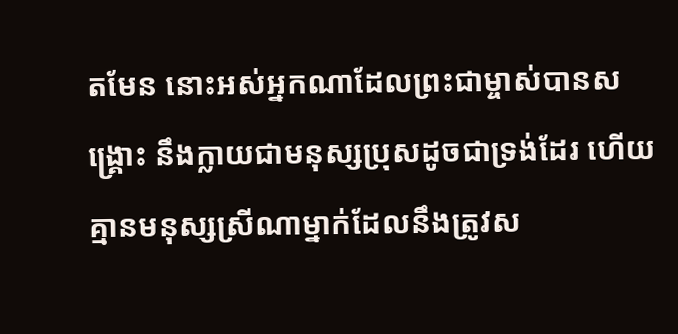តមែន នោះអស់អ្នកណាដែលព្រះជាម្ចាស់បានសង្គ្រោះ នឹងក្លាយជាមនុស្សប្រុសដូចជាទ្រង់ដែរ ហើយគ្មានមនុស្សស្រីណាម្នាក់ដែលនឹងត្រូវស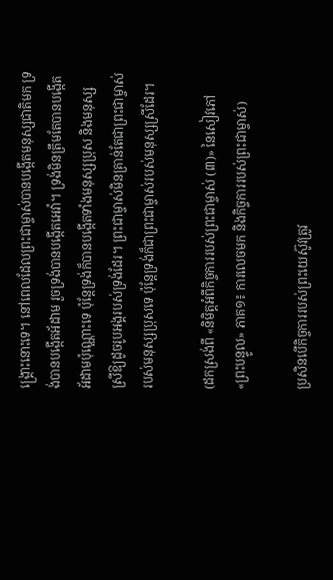ង្គ្រោះនោះទេ។ នៅពេលដែលព្រះជាម្ចាស់បានបង្កើតមនុស្សជាតិមក ទ្រង់បានបង្កើតអ័ដាម រួចទ្រង់បានបង្កើតអេវ៉ា។ ទ្រង់មិនត្រឹមតែបានបង្កើតអ័ដាមប៉ុណ្ណោះទេ ប៉ុន្តែទ្រង់ក៏បានបង្កើតទាំងមនុស្សប្រុស និងមនុស្សស្រីឱ្យដូចរូបអង្គរបស់ទ្រង់ដែរ។ ព្រះជាម្ចាស់មិនគ្រាន់តែជាព្រះជាម្ចាស់របស់មនុស្សប្រុសទេ ប៉ុន្តែទ្រង់ក៏ជាព្រះជាម្ចាស់របស់មនុស្សស្រីដែរ។

(ដកស្រង់ពី «និមិត្តអំពីកិច្ចការរបស់ព្រះជាម្ចាស់ (៣)» នៃសៀវភៅ «ព្រះបន្ទូល» ភាគ១៖ ការលេចមក និងកិច្ចការរបស់ព្រះជាម្ចាស់)

ប្រសិនបើកិច្ចការរបស់ព្រះយេស៊ូវត្រូវ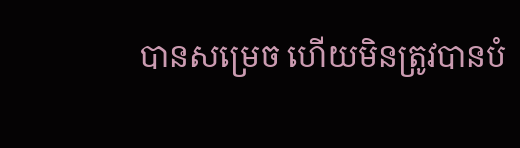បានសម្រេច ហើយមិនត្រូវបានបំ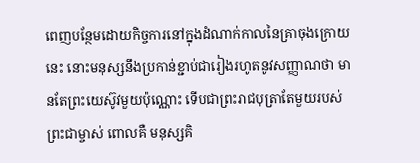ពេញបន្ថែមដោយកិច្ចការនៅក្នុងដំណាក់កាលនៃគ្រាចុងក្រោយនេះ នោះមនុស្សនឹងប្រកាន់ខ្ជាប់ជារៀងរហូតនូវសញ្ញាណថា មានតែព្រះយេស៊ូវមួយប៉ុណ្ណោះ ទើបជាព្រះរាជបុត្រាតែមួយរបស់ព្រះជាម្ចាស់ ពោលគឺ មនុស្សគិ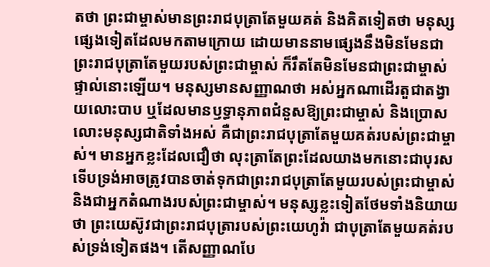តថា ព្រះជាម្ចាស់មានព្រះរាជបុត្រាតែមួយគត់ និងគិតទៀតថា មនុស្សផ្សេងទៀតដែលមកតាមក្រោយ ដោយមាននាមផ្សេងនឹងមិនមែនជាព្រះរាជបុត្រាតែមួយរបស់ព្រះជាម្ចាស់ ក៏រឹតតែមិនមែនជាព្រះជាម្ចាស់ផ្ទាល់នោះឡើយ។ មនុស្សមានសញ្ញាណថា អស់អ្នកណាដើរតួជាតង្វាយលោះបាប ឬដែលមានឫទ្ធានុភាពជំនួសឱ្យព្រះជាម្ចាស់ និងប្រោសលោះមនុស្សជាតិទាំងអស់ គឺជាព្រះរាជបុត្រាតែមួយគត់របស់ព្រះជាម្ចាស់។ មានអ្នកខ្លះដែលជឿថា លុះត្រាតែព្រះដែលយាងមកនោះជាបុរស ទើបទ្រង់អាចត្រូវបានចាត់ទុកជាព្រះរាជបុត្រាតែមួយរបស់ព្រះជាម្ចាស់ និងជាអ្នកតំណាងរបស់ព្រះជាម្ចាស់។ មនុស្សខ្លះទៀតថែមទាំងនិយាយថា ព្រះយេស៊ូវជាព្រះរាជបុត្រារបស់ព្រះយេហូវ៉ា ជាបុត្រាតែមួយគត់របស់ទ្រង់ទៀតផង។ តើសញ្ញាណបែ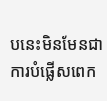បនេះមិនមែនជាការបំផ្លើសពេក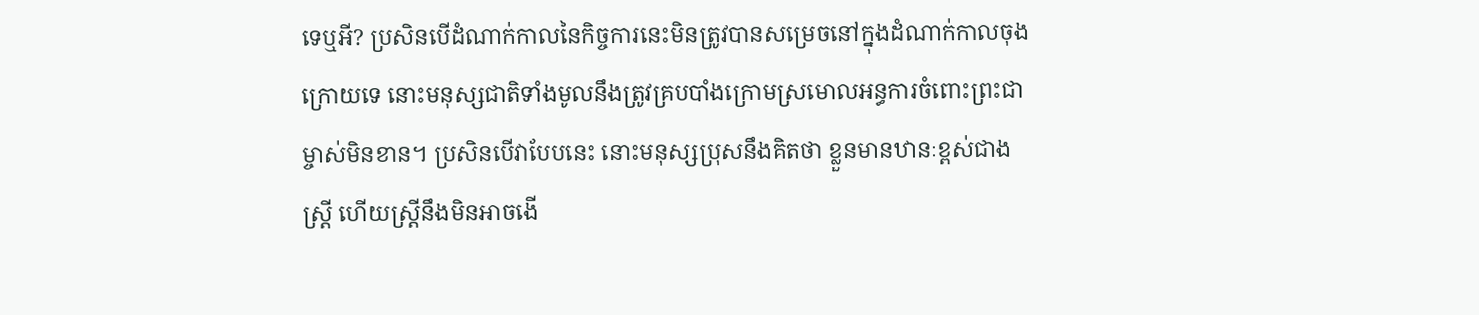ទេឬអី? ប្រសិនបើដំណាក់កាលនៃកិច្ចការនេះមិនត្រូវបានសម្រេចនៅក្នុងដំណាក់កាលចុងក្រោយទេ នោះមនុស្សជាតិទាំងមូលនឹងត្រូវគ្របបាំងក្រោមស្រមោលអន្ធការចំពោះព្រះជាម្ចាស់មិនខាន។ ប្រសិនបើវាបែបនេះ នោះមនុស្សប្រុសនឹងគិតថា ខ្លួនមានឋានៈខ្ពស់ជាងស្ត្រី ហើយស្ត្រីនឹងមិនអាចងើ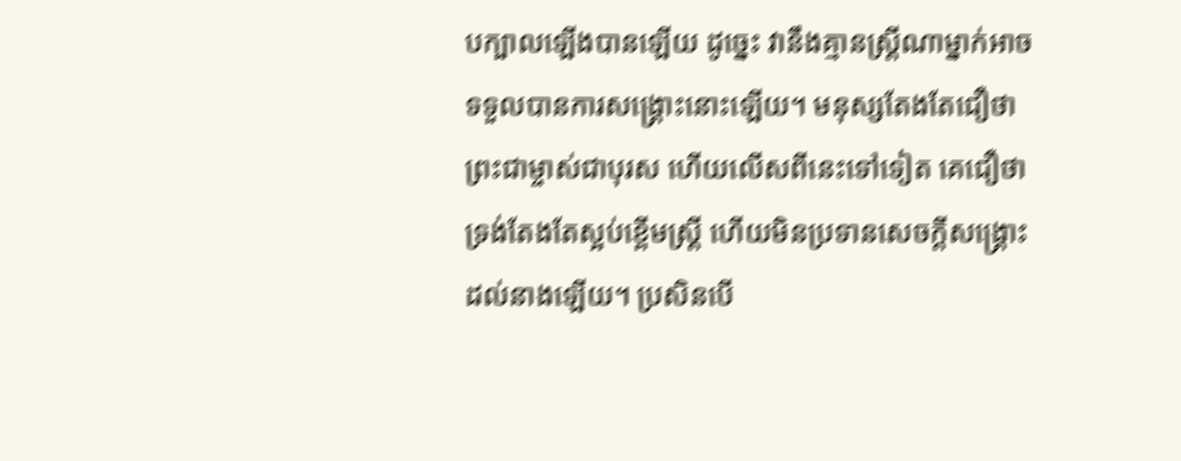បក្បាលឡើងបានឡើយ ដូច្នេះ វានឹងគ្មានស្ត្រីណាម្នាក់អាចទទួលបានការសង្រ្គោះនោះឡើយ។ មនុស្សតែងតែជឿថា ព្រះជាម្ចាស់ជាបុរស ហើយលើសពីនេះទៅទៀត គេជឿថា ទ្រង់តែងតែស្អប់ខ្ពើមស្ត្រី ហើយមិនប្រទានសេចក្តីសង្រ្គោះដល់នាងឡើយ។ ប្រសិនបើ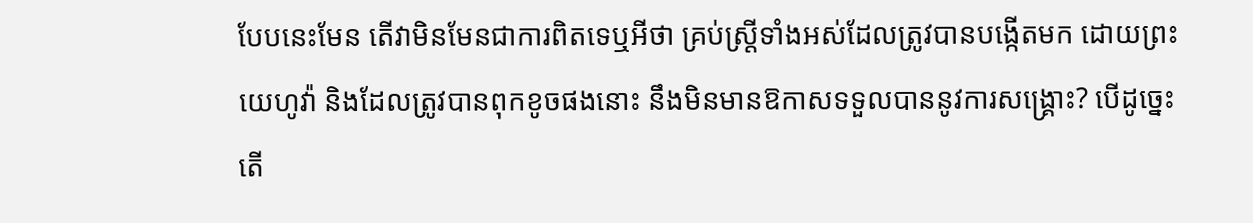បែបនេះមែន តើវាមិនមែនជាការពិតទេឬអីថា គ្រប់ស្ត្រីទាំងអស់ដែលត្រូវបានបង្កើតមក ដោយព្រះយេហូវ៉ា និងដែលត្រូវបានពុកខូចផងនោះ នឹងមិនមានឱកាសទទួលបាននូវការសង្រ្គោះ? បើដូច្នេះ តើ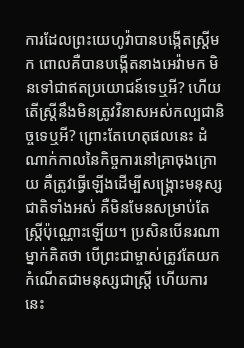ការដែលព្រះយេហូវ៉ាបានបង្កើតស្ត្រីមក ពោលគឺបានបង្កើតនាងអេវ៉ាមក មិនទៅជាឥតប្រយោជន៍ទេឬអី? ហើយតើស្ត្រីនឹងមិនត្រូវវិនាសអស់កល្បជានិច្ចទេឬអី? ព្រោះតែហេតុផលនេះ ដំណាក់កាលនៃកិច្ចការនៅគ្រាចុងក្រោយ គឺត្រូវធ្វើឡើងដើម្បីសង្រ្គោះមនុស្សជាតិទាំងអស់ គឺមិនមែនសម្រាប់តែស្ត្រីប៉ុណ្ណោះឡើយ។ ប្រសិនបើនរណាម្នាក់គិតថា បើព្រះជាម្ចាស់ត្រូវតែយកកំណើតជាមនុស្សជាស្ត្រី ហើយការនេះ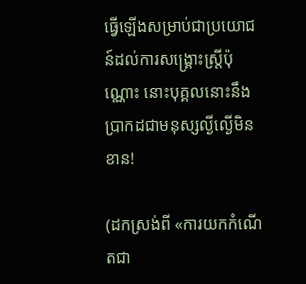ធ្វើឡើងសម្រាប់ជាប្រយោជន៍ដល់ការសង្រ្គោះស្ត្រីប៉ុណ្ណោះ នោះបុគ្គលនោះនឹងប្រាកដជាមនុស្សល្ងីល្ងើមិនខាន!

(ដកស្រង់ពី «ការយកកំណើតជា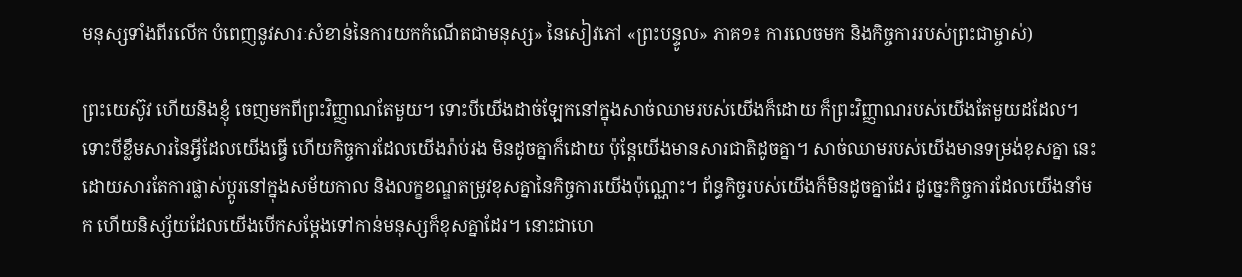មនុស្សទាំងពីរលើក បំពេញនូវសារៈសំខាន់នៃការយកកំណើតជាមនុស្ស» នៃសៀវភៅ «ព្រះបន្ទូល» ភាគ១៖ ការលេចមក និងកិច្ចការរបស់ព្រះជាម្ចាស់)

ព្រះយេស៊ូវ ហើយនិងខ្ញុំ ចេញមកពីព្រះវិញ្ញាណតែមួយ។ ទោះបីយើងដាច់ឡែកនៅក្នុងសាច់ឈាមរបស់យើងក៏ដោយ ក៏ព្រះវិញ្ញាណរបស់យើងតែមួយដដែល។ ទោះបីខ្លឹមសារនៃអ្វីដែលយើងធ្វើ ហើយកិច្ចការដែលយើងរ៉ាប់រង មិនដូចគ្នាក៏ដោយ ប៉ុន្តែយើងមានសារជាតិដូចគ្នា។ សាច់ឈាមរបស់យើងមានទម្រង់ខុសគ្នា នេះដោយសារតែការផ្លាស់ប្ដូរនៅក្នុងសម័យកាល និងលក្ខខណ្ឌតម្រូវខុសគ្នានៃកិច្ចការយើងប៉ុណ្ណោះ។ ព័ន្ធកិច្ចរបស់យើងក៏មិនដូចគ្នាដែរ ដូច្នេះកិច្ចការដែលយើងនាំមក ហើយនិស្ស័យដែលយើងបើកសម្ដែងទៅកាន់មនុស្សក៏ខុសគ្នាដែរ។ នោះជាហេ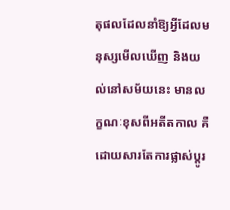តុផលដែលនាំឱ្យអ្វីដែលមនុស្សមើលឃើញ និងយល់នៅសម័យនេះ មានលក្ខណៈខុសពីអតីតកាល គឺដោយសារតែការផ្លាស់ប្ដូរ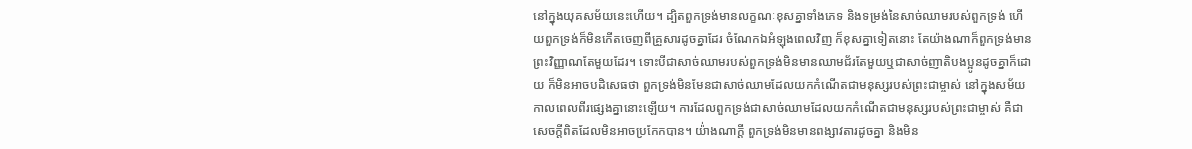នៅក្នុងយុគសម័យនេះហើយ។ ដ្បិតពួកទ្រង់មានលក្ខណៈខុសគ្នាទាំងភេទ និងទម្រង់នៃសាច់ឈាមរបស់ពួកទ្រង់ ហើយពួកទ្រង់ក៏មិនកើតចេញពីគ្រួសារដូចគ្នាដែរ ចំណែកឯអំឡុងពេលវិញ ក៏ខុសគ្នាទៀតនោះ តែយ៉ាងណាក៏ពួកទ្រង់មានព្រះវិញ្ញាណតែមួយដែរ។ ទោះបីជាសាច់ឈាមរបស់ពួកទ្រង់មិនមានឈាមជ័រតែមួយឬជាសាច់ញាតិបងប្អូនដូចគ្នាក៏ដោយ ក៏មិនអាចបដិសេធថា ពួកទ្រង់មិនមែនជាសាច់ឈាមដែលយកកំណើតជាមនុស្សរបស់ព្រះជាម្ចាស់ នៅក្នុងសម័យកាលពេលពីរផ្សេងគ្នានោះឡើយ។ ការដែលពួកទ្រង់ជាសាច់ឈាមដែលយកកំណើតជាមនុស្សរបស់ព្រះជាម្ចាស់ គឺជាសេចក្តីពិតដែលមិនអាចប្រកែកបាន។ យ៉់ាងណាក្ដី ពួកទ្រង់មិនមានពង្សាវតារដូចគ្នា និងមិន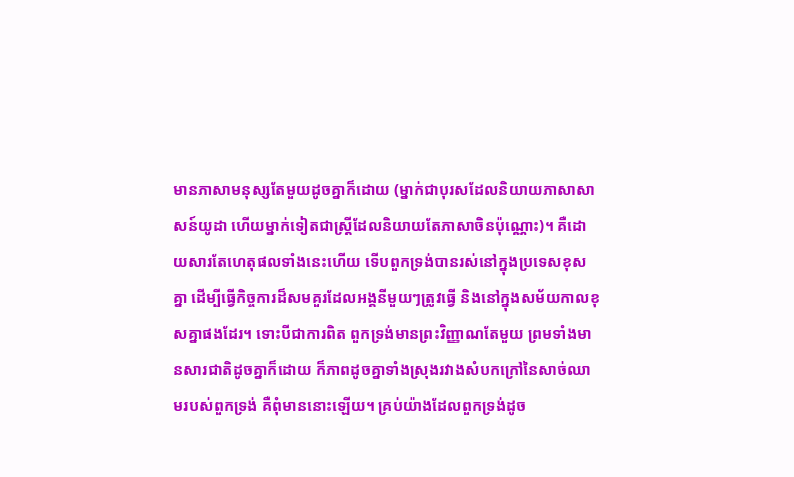មានភាសាមនុស្សតែមួយដូចគ្នាក៏ដោយ (ម្នាក់ជាបុរសដែលនិយាយភាសាសាសន៍យូដា ហើយម្នាក់ទៀតជាស្ត្រីដែលនិយាយតែភាសាចិនប៉ុណ្ណោះ)។ គឺដោយសារតែហេតុផលទាំងនេះហើយ ទើបពួកទ្រង់បានរស់នៅក្នុងប្រទេសខុសគ្នា ដើម្បីធ្វើកិច្ចការដ៏សមគួរដែលអង្គនីមួយៗត្រូវធ្វើ និងនៅក្នុងសម័យកាលខុសគ្នាផងដែរ។ ទោះបីជាការពិត ពួកទ្រង់មានព្រះវិញ្ញាណតែមួយ ព្រមទាំងមានសារជាតិដូចគ្នាក៏ដោយ ក៏ភាពដូចគ្នាទាំងស្រុងរវាងសំបកក្រៅនៃសាច់ឈាមរបស់ពួកទ្រង់ គឺពុំមាននោះឡើយ។ គ្រប់យ៉ាងដែលពួកទ្រង់ដូច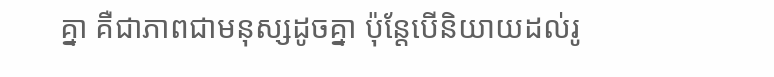គ្នា គឺជាភាពជាមនុស្សដូចគ្នា ប៉ុន្តែបើនិយាយដល់រូ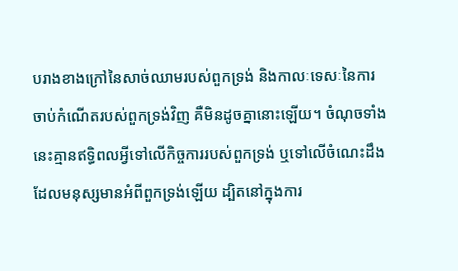បរាងខាងក្រៅនៃសាច់ឈាមរបស់ពួកទ្រង់ និងកាលៈទេសៈនៃការចាប់កំណើតរបស់ពួកទ្រង់វិញ គឺមិនដូចគ្នានោះឡើយ។ ចំណុចទាំងនេះគ្មានឥទ្ធិពលអ្វីទៅលើកិច្ចការរបស់ពួកទ្រង់ ឬទៅលើចំណេះដឹងដែលមនុស្សមានអំពីពួកទ្រង់ឡើយ ដ្បិតនៅក្នុងការ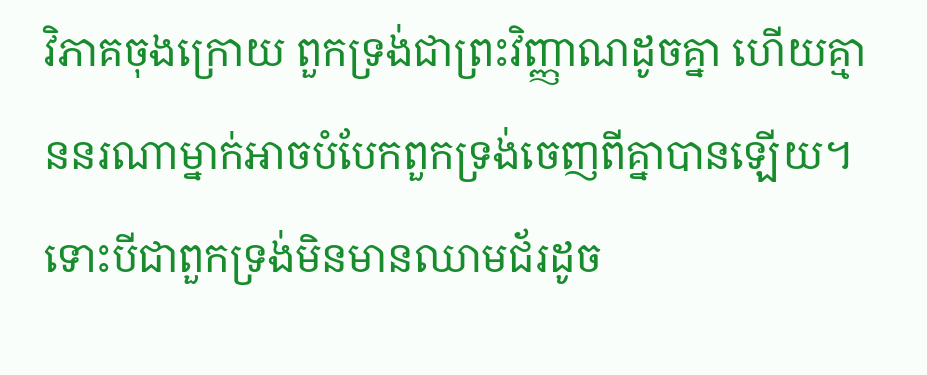វិភាគចុងក្រោយ ពួកទ្រង់ជាព្រះវិញ្ញាណដូចគ្នា ហើយគ្មាននរណាម្នាក់អាចបំបែកពួកទ្រង់ចេញពីគ្នាបានឡើយ។ ទោះបីជាពួកទ្រង់មិនមានឈាមជ័រដូច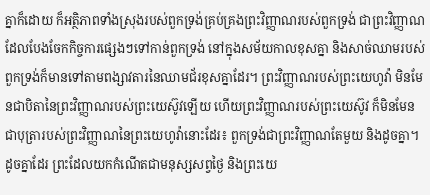គ្នាក៏ដោយ ក៏អត្ថិភាពទាំងស្រុងរបស់ពួកទ្រង់គ្រប់គ្រងព្រះវិញ្ញាណរបស់ពួកទ្រង់ ជាព្រះវិញ្ញាណដែលបែងចែកកិច្ចការផ្សេងៗទៅកាន់ពួកទ្រង់ នៅក្នុងសម័យកាលខុសគ្នា និងសាច់ឈាមរបស់ពួកទ្រង់ក៏មានទៅតាមពង្សាវតារនៃឈាមជ័រខុសគ្នាដែរ។ ព្រះវិញ្ញាណរបស់ព្រះយេហូវ៉ា មិនមែនជាបិតានៃព្រះវិញ្ញាណរបស់ព្រះយេស៊ូវឡើយ ហើយព្រះវិញ្ញាណរបស់ព្រះយេស៊ូវ ក៏មិនមែនជាបុត្រារបស់ព្រះវិញ្ញាណនៃព្រះយេហូវ៉ានោះដែរ៖ ពួកទ្រង់ជាព្រះវិញ្ញាណតែមួយ និងដូចគ្នា។ ដូចគ្នាដែរ ព្រះដែលយកកំណើតជាមនុស្សសព្វថ្ងៃ និងព្រះយេ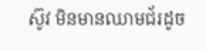ស៊ូវ មិនមានឈាមជ័រដូច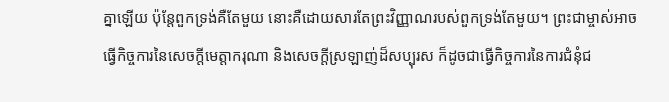គ្នាឡើយ ប៉ុន្តែពួកទ្រង់គឺតែមួយ នោះគឺដោយសារតែព្រះវិញ្ញាណរបស់ពួកទ្រង់តែមួយ។ ព្រះជាម្ចាស់អាចធ្វើកិច្ចការនៃសេចក្តីមេត្តាករុណា និងសេចក្តីស្រឡាញ់ដ៏សប្បុរស ក៏ដូចជាធ្វើកិច្ចការនៃការជំនុំជ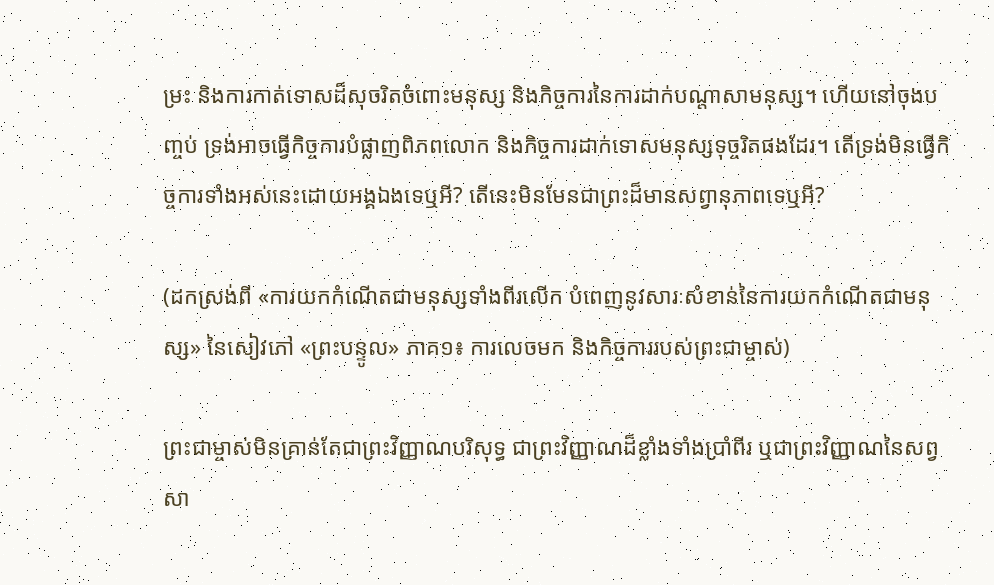ម្រះ និងការកាត់ទោសដ៏សុចរិតចំពោះមនុស្ស និងកិច្ចការនៃការដាក់បណ្ដាសាមនុស្ស។ ហើយនៅចុងបញ្ចប់ ទ្រង់អាចធ្វើកិច្ចការបំផ្លាញពិភពលោក និងកិច្ចការដាក់ទោសមនុស្សទុច្ចរិតផងដែរ។ តើទ្រង់មិនធ្វើកិច្ចការទាំងអស់នេះដោយអង្គឯងទេឬអី? តើនេះមិនមែនជាព្រះដ៏មានសព្វានុភាពទេឬអី?

(ដកស្រង់ពី «ការយកកំណើតជាមនុស្សទាំងពីរលើក បំពេញនូវសារៈសំខាន់នៃការយកកំណើតជាមនុស្ស» នៃសៀវភៅ «ព្រះបន្ទូល» ភាគ១៖ ការលេចមក និងកិច្ចការរបស់ព្រះជាម្ចាស់)

ព្រះជាម្ចាស់មិនគ្រាន់តែជាព្រះវិញ្ញាណបរិសុទ្ធ ជាព្រះវិញ្ញាណដ៏ខ្លាំងទាំងប្រាំពីរ ឬជាព្រះវិញ្ញាណនៃសព្វសា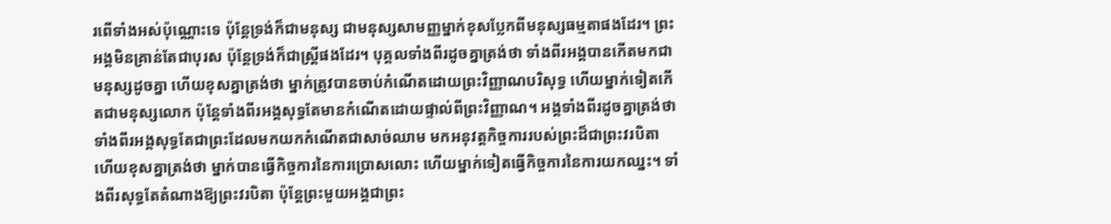រពើទាំងអស់ប៉ុណ្ណោះទេ ប៉ុន្តែទ្រង់ក៏ជាមនុស្ស ជាមនុស្សសាមញ្ញម្នាក់ខុសប្លែកពីមនុស្សធម្មតាផងដែរ។ ព្រះអង្គមិនគ្រាន់តែជាបុរស ប៉ុន្តែទ្រង់ក៏ជាស្ត្រីផងដែរ។ បុគ្គលទាំងពីរដូចគ្នាត្រង់ថា ទាំងពីរអង្គបានកើតមកជាមនុស្សដូចគ្នា ហើយខុសគ្នាត្រង់ថា ម្នាក់ត្រូវបានចាប់កំណើតដោយព្រះវិញ្ញាណបរិសុទ្ធ ហើយម្នាក់ទៀតកើតជាមនុស្សលោក ប៉ុន្តែទាំងពីរអង្គសុទ្ធតែមានកំណើតដោយផ្ទាល់ពីព្រះវិញ្ញាណ។ អង្គទាំងពីរដូចគ្នាត្រង់ថា ទាំងពីរអង្គសុទ្ធតែជាព្រះដែលមកយកកំណើតជាសាច់ឈាម មកអនុវត្តកិច្ចការរបស់ព្រះដ៏ជាព្រះវរបិតា ហើយខុសគ្នាត្រង់ថា ម្នាក់បានធ្វើកិច្ចការនៃការប្រោសលោះ ហើយម្នាក់ទៀតធ្វើកិច្ចការនៃការយកឈ្នះ។ ទាំងពីរសុទ្ធតែតំណាងឱ្យព្រះវរបិតា ប៉ុន្តែព្រះមួយអង្គជាព្រះ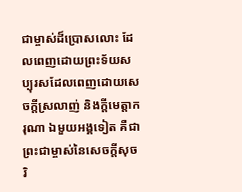ជាម្ចាស់ដ៏ប្រោសលោះ ដែលពេញដោយព្រះទ័យសប្បុរសដែលពេញដោយសេចក្ដីស្រលាញ់ និងក្តីមេត្តាករុណា ឯមួយអង្គទៀត គឺជាព្រះជាម្ចាស់នៃសេចក្តីសុចរិ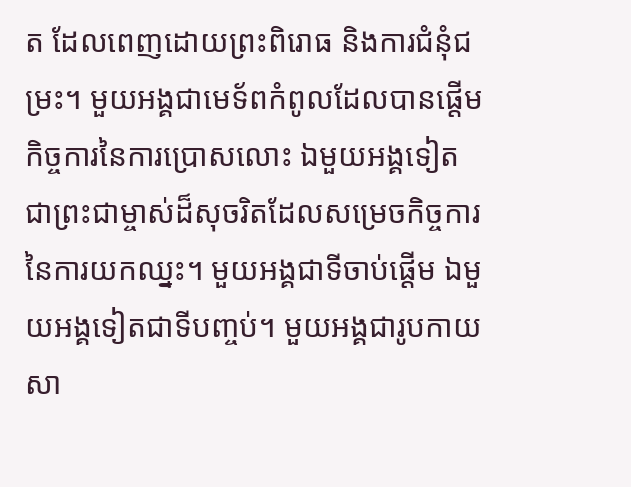ត ដែលពេញដោយព្រះពិរោធ និងការជំនុំជម្រះ។ មួយអង្គជាមេទ័ពកំពូលដែលបានផ្ដើមកិច្ចការនៃការប្រោសលោះ ឯមួយអង្គទៀតជាព្រះជាម្ចាស់ដ៏សុចរិតដែលសម្រេចកិច្ចការនៃការយកឈ្នះ។ មួយអង្គជាទីចាប់ផ្ដើម ឯមួយអង្គទៀតជាទីបញ្ចប់។ មួយអង្គជារូបកាយសា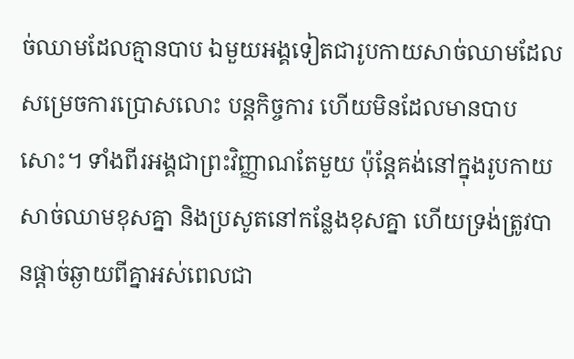ច់ឈាមដែលគ្មានបាប ឯមួយអង្គទៀតជារូបកាយសាច់ឈាមដែលសម្រេចការប្រោសលោះ បន្តកិច្ចការ ហើយមិនដែលមានបាបសោះ។ ទាំងពីរអង្គជាព្រះវិញ្ញាណតែមួយ ប៉ុន្តែគង់នៅក្នុងរូបកាយសាច់ឈាមខុសគ្នា និងប្រសូតនៅកន្លែងខុសគ្នា ហើយទ្រង់ត្រូវបានផ្ដាច់ឆ្ងាយពីគ្នាអស់ពេលជា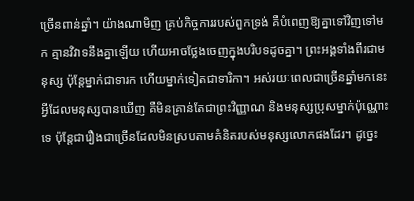ច្រើនពាន់ឆ្នាំ។ យ៉ាងណាមិញ គ្រប់កិច្ចការរបស់ពួកទ្រង់ គឺបំពេញឱ្យគ្នាទៅវិញទៅមក គ្មានវិវាទនឹងគ្នាឡើយ ហើយអាចថ្លែងចេញក្នុងបរិបទដូចគ្នា។ ព្រះអង្គទាំងពីរជាមនុស្ស ប៉ុន្តែម្នាក់ជាទារក ហើយម្នាក់ទៀតជាទារិកា។ អស់រយៈពេលជាច្រើនឆ្នាំមកនេះ អ្វីដែលមនុស្សបានឃើញ គឺមិនគ្រាន់តែជាព្រះវិញ្ញាណ និងមនុស្សប្រុសម្នាក់ប៉ុណ្ណោះទេ ប៉ុន្តែជារឿងជាច្រើនដែលមិនស្របតាមគំនិតរបស់មនុស្សលោកផងដែរ។ ដូច្នេះ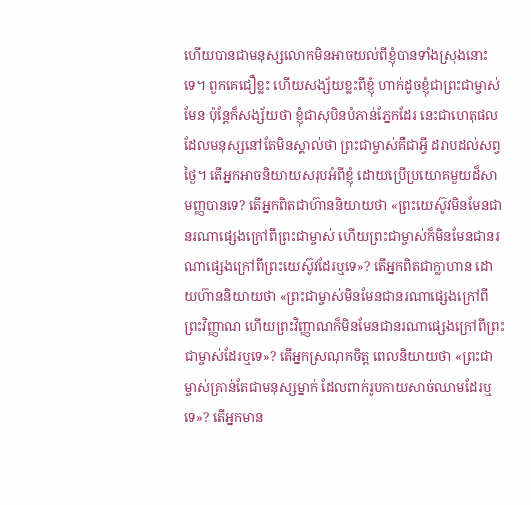ហើយបានជាមនុស្សលោកមិនអាចយល់ពីខ្ញុំបានទាំងស្រុងនោះទេ។ ពួកគេជឿខ្លះ ហើយសង្ស័យខ្លះពីខ្ញុំ ហាក់ដូចខ្ញុំជាព្រះជាម្ចាស់មែន ប៉ុន្តែក៏សង្ស័យថា ខ្ញុំជាសុបិនបំភាន់ភ្នែកដែរ នេះជាហេតុផលដែលមនុស្សនៅតែមិនស្គាល់ថា ព្រះជាម្ចាស់គឺជាអ្វី ដរាបដល់សព្វថ្ងៃ។ តើអ្នកអាចនិយាយសរុបអំពីខ្ញុំ ដោយប្រើប្រយោគមួយដ៏សាមញ្ញបានទេ? តើអ្នកពិតជាហ៊ាននិយាយថា «ព្រះយេស៊ូវមិនមែនជានរណាផ្សេងក្រៅពីព្រះជាម្ចាស់ ហើយព្រះជាម្ចាស់ក៏មិនមែនជានរណាផ្សេងក្រៅពីព្រះយេស៊ូវដែរឬទេ»? តើអ្នកពិតជាក្លាហាន ដោយហ៊ាននិយាយថា «ព្រះជាម្ចាស់មិនមែនជានរណាផ្សេងក្រៅពីព្រះវិញ្ញាណ ហើយព្រះវិញ្ញាណក៏មិនមែនជានរណាផ្សេងក្រៅពីព្រះជាម្ចាស់ដែរឬទេ»? តើអ្នកស្រណុកចិត្ត ពេលនិយាយថា «ព្រះជាម្ចាស់គ្រាន់តែជាមនុស្សម្នាក់ ដែលពាក់រូបកាយសាច់ឈាមដែរឬទេ»? តើអ្នកមាន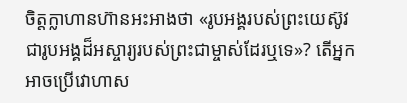ចិត្តក្លាហានហ៊ានអះអាងថា «រូបអង្គរបស់ព្រះយេស៊ូវ ជារូបអង្គដ៏អស្ចារ្យរបស់ព្រះជាម្ចាស់ដែរឬទេ»? តើអ្នកអាចប្រើវោហាស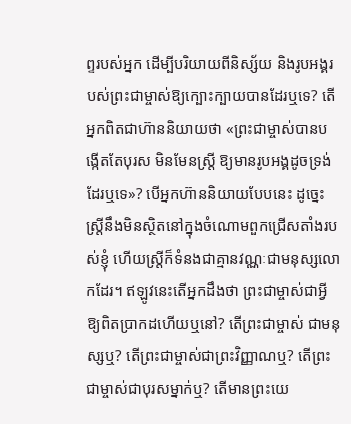ព្ទរបស់អ្នក ដើម្បីបរិយាយពីនិស្ស័យ និងរូបអង្គរបស់ព្រះជាម្ចាស់ឱ្យក្បោះក្បាយបានដែរឬទេ? តើអ្នកពិតជាហ៊ាននិយាយថា «ព្រះជាម្ចាស់បានបង្កើតតែបុរស មិនមែនស្ត្រី ឱ្យមានរូបអង្គដូចទ្រង់ដែរឬទេ»? បើអ្នកហ៊ាននិយាយបែបនេះ ដូច្នេះ ស្ត្រីនឹងមិនស្ថិតនៅក្នុងចំណោមពួកជ្រើសតាំងរបស់ខ្ញុំ ហើយស្ត្រីក៏ទំនងជាគ្មានវណ្ណៈជាមនុស្សលោកដែរ។ ឥឡូវនេះតើអ្នកដឹងថា ព្រះជាម្ចាស់ជាអ្វីឱ្យពិតប្រាកដហើយឬនៅ? តើព្រះជាម្ចាស់ ជាមនុស្សឬ? តើព្រះជាម្ចាស់ជាព្រះវិញ្ញាណឬ? តើព្រះជាម្ចាស់ជាបុរសម្នាក់ឬ? តើមានព្រះយេ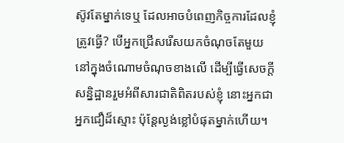ស៊ូវតែម្នាក់ទេឬ ដែលអាចបំពេញកិច្ចការដែលខ្ញុំត្រូវធ្វើ? បើអ្នកជ្រើសរើសយកចំណុចតែមួយនៅក្នុងចំណោមចំណុចខាងលើ ដើម្បីធ្វើសេចក្ដីសន្និដ្ឋានរួមអំពីសារជាតិពិតរបស់ខ្ញុំ នោះអ្នកជាអ្នកជឿដ៏ស្មោះ ប៉ុន្តែល្ងង់ខ្លៅបំផុតម្នាក់ហើយ។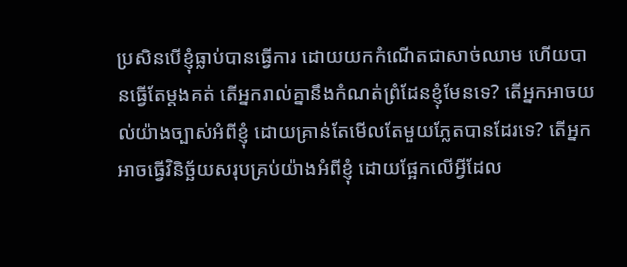ប្រសិនបើខ្ញុំធ្លាប់បានធ្វើការ ដោយយកកំណើតជាសាច់ឈាម ហើយបានធ្វើតែម្ដងគត់ តើអ្នករាល់គ្នានឹងកំណត់ព្រំដែនខ្ញុំមែនទេ? តើអ្នកអាចយល់យ៉ាងច្បាស់អំពីខ្ញុំ ដោយគ្រាន់តែមើលតែមួយភ្លែតបានដែរទេ? តើអ្នកអាចធ្វើវិនិច្ឆ័យសរុបគ្រប់យ៉ាងអំពីខ្ញុំ ដោយផ្អែកលើអ្វីដែល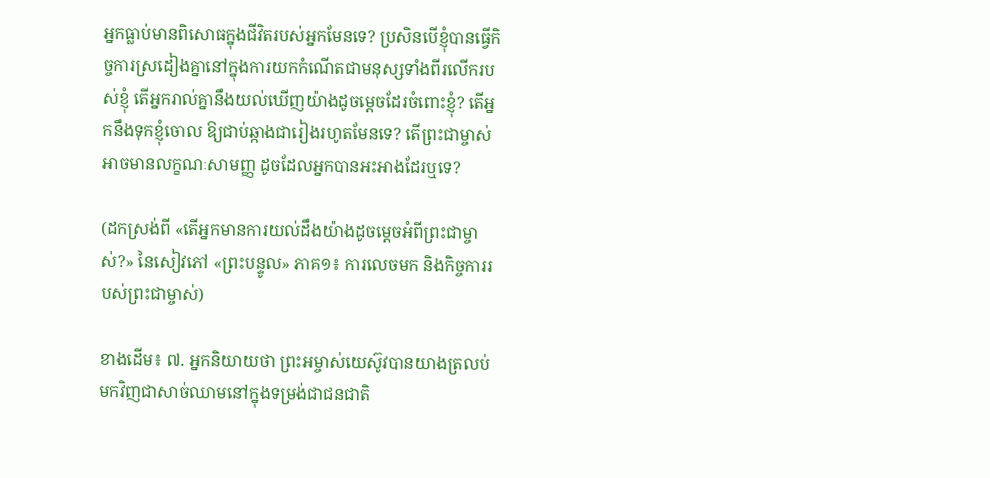អ្នកធ្លាប់មានពិសោធក្នុងជីវិតរបស់អ្នកមែនទេ? ប្រសិនបើខ្ញុំបានធ្វើកិច្ចការស្រដៀងគ្នានៅក្នុងការយកកំណើតជាមនុស្សទាំងពីរលើករបស់ខ្ញុំ តើអ្នករាល់គ្នានឹងយល់ឃើញយ៉ាងដូចម្ដេចដែរចំពោះខ្ញុំ? តើអ្នកនឹងទុកខ្ញុំចោល ឱ្យជាប់ឆ្កាងជារៀងរហូតមែនទេ? តើព្រះជាម្ចាស់អាចមានលក្ខណៈសាមញ្ញ ដូចដែលអ្នកបានអះអាងដែរឬទេ?

(ដកស្រង់ពី «តើអ្នកមានការយល់ដឹងយ៉ាងដូចម្ដេចអំពីព្រះជាម្ចាស់?» នៃសៀវភៅ «ព្រះបន្ទូល» ភាគ១៖ ការលេចមក និងកិច្ចការរបស់ព្រះជាម្ចាស់)

ខាងដើម៖ ៧. អ្នកនិយាយថា ព្រះអម្ចាស់យេស៊ូវបានយាងត្រលប់មកវិញជាសាច់ឈាមនៅក្នុងទម្រង់ជាជនជាតិ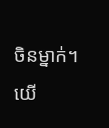ចិនម្នាក់។ យើ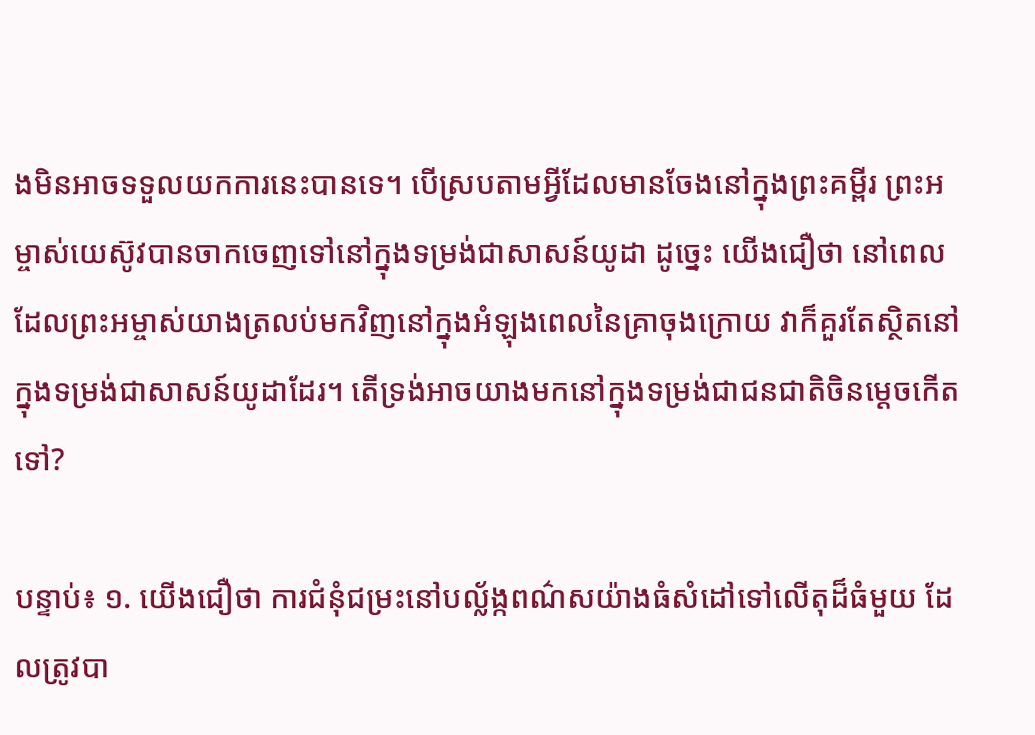ងមិនអាចទទួលយកការនេះបានទេ។ បើស្របតាមអ្វីដែលមានចែងនៅក្នុងព្រះគម្ពីរ ព្រះអម្ចាស់យេស៊ូវបានចាកចេញទៅនៅក្នុងទម្រង់ជាសាសន៍យូដា ដូច្នេះ យើងជឿថា នៅពេលដែលព្រះអម្ចាស់យាងត្រលប់មកវិញនៅក្នុងអំឡុងពេលនៃគ្រាចុងក្រោយ វាក៏គួរតែស្ថិតនៅក្នុងទម្រង់ជាសាសន៍យូដាដែរ។ តើទ្រង់អាចយាងមកនៅក្នុងទម្រង់ជាជនជាតិចិនម្ដេចកើតទៅ?

បន្ទាប់៖ ១. យើងជឿថា ការជំនុំជម្រះនៅបល្ល័ង្កពណ៌សយ៉ាងធំសំដៅទៅលើតុដ៏ធំមួយ ដែលត្រូវបា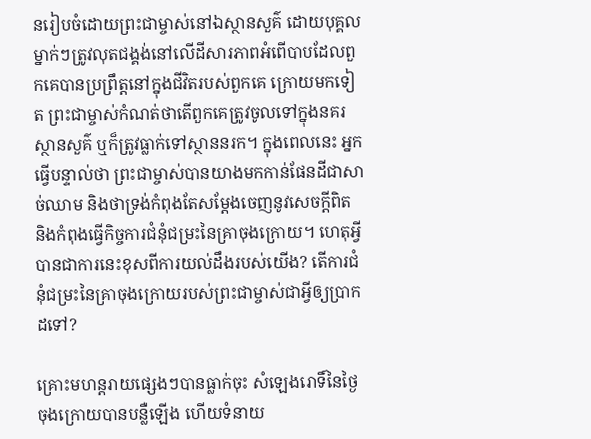នរៀបចំដោយព្រះជាម្ចាស់នៅឯស្ថានសួគ៌ ដោយបុគ្គលម្នាក់ៗត្រូវលុតជង្គង់នៅលើដីសារភាពអំពើបាបដែលពួកគេបានប្រព្រឹត្តនៅក្នុងជីវិតរបស់ពួកគេ ក្រោយមកទៀត ព្រះជាម្ចាស់កំណត់ថាតើពួកគេត្រូវចូលទៅក្នុងនគរស្ថានសួគ៌ ឬក៏ត្រូវធ្លាក់ទៅស្ថាននរក។ ក្នុងពេលនេះ អ្នកធ្វើបន្ទាល់ថា ព្រះជាម្ចាស់បានយាងមកកាន់ផែនដីជាសាច់ឈាម និងថាទ្រង់កំពុងតែសម្ដែងចេញនូវសេចក្ដីពិត និងកំពុងធ្វើកិច្ចការជំនុំជម្រះនៃគ្រាចុងក្រោយ។ ហេតុអ្វីបានជាការនេះខុសពីការយល់ដឹងរបស់យើង? តើការជំនុំជម្រះនៃគ្រាចុងក្រោយរបស់ព្រះជាម្ចាស់ជាអ្វីឲ្យប្រាកដទៅ?

គ្រោះមហន្តរាយផ្សេងៗបានធ្លាក់ចុះ សំឡេងរោទិ៍នៃថ្ងៃចុងក្រោយបានបន្លឺឡើង ហើយទំនាយ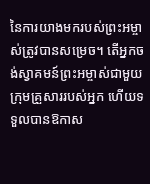នៃការយាងមករបស់ព្រះអម្ចាស់ត្រូវបានសម្រេច។ តើអ្នកចង់ស្វាគមន៍ព្រះអម្ចាស់ជាមួយក្រុមគ្រួសាររបស់អ្នក ហើយទទួលបានឱកាស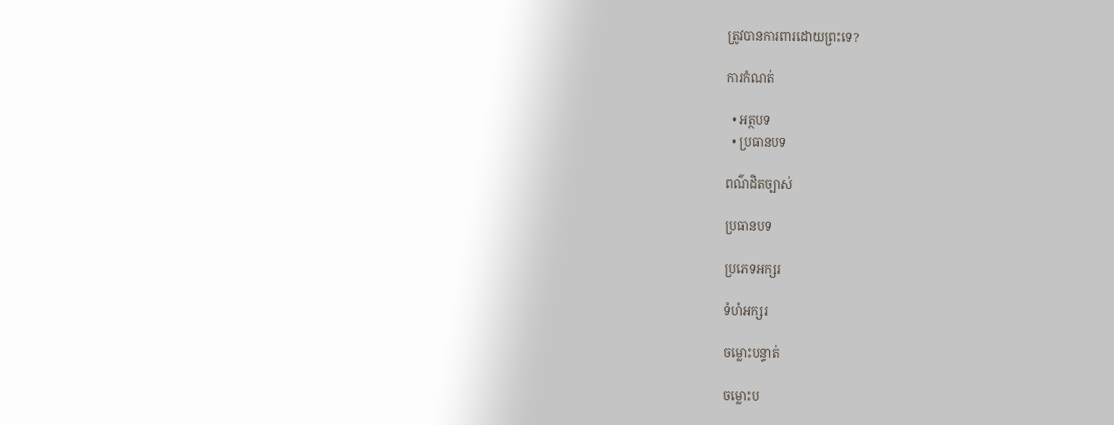ត្រូវបានការពារដោយព្រះទេ?

ការកំណត់

  • អត្ថបទ
  • ប្រធានបទ

ពណ៌ដិតច្បាស់

ប្រធានបទ

ប្រភេទអក្សរ

ទំហំអក្សរ

ចម្លោះបន្ទាត់

ចម្លោះប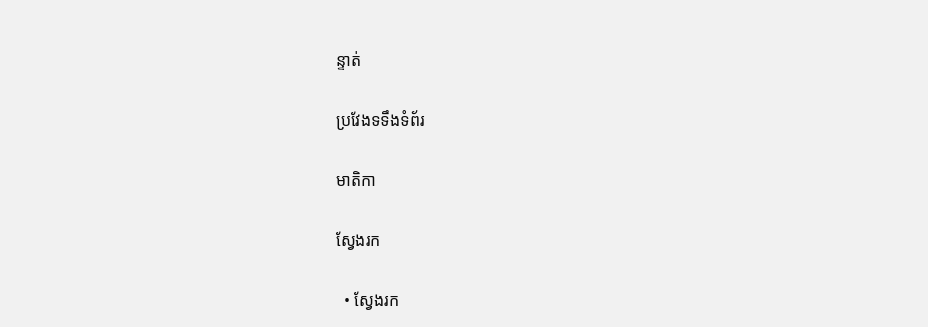ន្ទាត់

ប្រវែងទទឹងទំព័រ

មាតិកា

ស្វែងរក

  • ស្វែងរក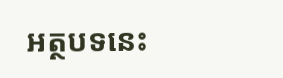អត្ថបទនេះ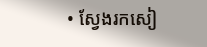• ស្វែងរកសៀ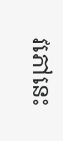វភៅនេះ